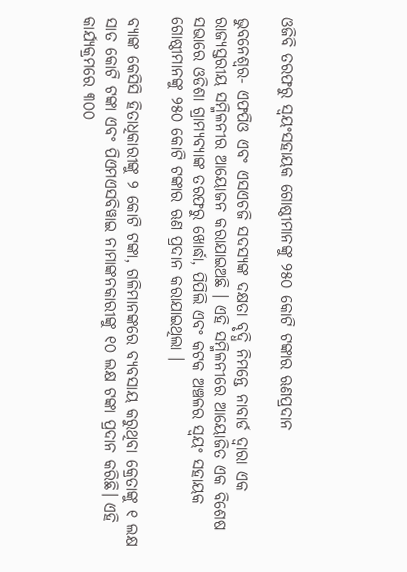ଓଜିବି ତରଫରୁ ସ୍ଵୟଂସହାୟକ ଗୋଷ୍ଠୀମାନଙ୍କୁ ୨୫୦ କୋଟି ଟଙ୍କାର ଋଣପ୍ରଦାନ

ଭୁବନେଶ୍ୱର- ଏଫପିଓ ଏବଂ ଏସଏଚଜି ସଦସ୍ୟଙ୍କ ଦକ୍ଷତା ବୃଦ୍ଧି ନିମନ୍ତେ ନାବାର୍ଡ ଦ୍ୱାରା ଏକ ରାଜ୍ୟସ୍ତରୀୟ ସମ୍ମିଳନୀର ଆୟୋଜନ କରାଯାଇଅଛି । ଏହି ସମ୍ମିଳନୀରେ ଆୟୋଜିତ ଏକ ବିଶେଷ ସଭାରେ ଓଡିଶା ଗ୍ରାମ୍ୟବ୍ୟାଙ୍କ ତରଫରୁ ଖୋର୍ଦ୍ଧା, ପିପିଲି ଏବଂ କଟକ ଅଞ୍ଚଳର ସ୍ଵୟଂ ସହାୟକ ଗୋଷ୍ଠୀମାନଙ୍କୁ ୨୫୦ କୋଟି ଟଙ୍କାର ଋଣ ପ୍ରଦାନ କରାଯାଇଥିଲା ।

ବ୍ୟାଙ୍କ କେସିସି ହିତାଧିକାରୀଙ୍କୁ ୨ କୋଟି ଟଙ୍କା, ଗଳିମାନଙ୍କରେ ବ୍ୟବସାୟ କରୁଥିବା କ୍ରେତାଙ୍କୁ ୧ ଲକ୍ଷ ସାତ କୋଟି ଟଙ୍କା ଏବଂ ପିଏମଏସବିୱାଇ ନାମାଙ୍କନକାରୀଙ୍କୁ ୧୦ ଲକ୍ଷ ଟଙ୍କା ପ୍ରଦାନ କରିଛି। ଏହି କାର୍ଯ୍ୟକ୍ରମରେ ୩୦୦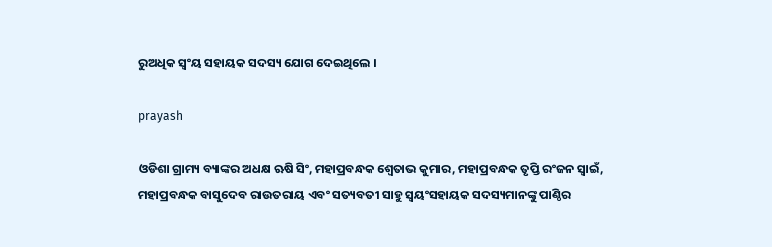ରୁଅଧିକ ସ୍ୱଂୟ ସହାୟକ ସଦସ୍ୟ ଯୋଗ ଦେଇଥିଲେ ।

prayash

ଓଡିଶା ଗ୍ରାମ୍ୟ ବ୍ୟାଙ୍କର ଅଧକ୍ଷ ଋଷି ସିଂ, ମହାପ୍ରବନ୍ଧକ ଶ୍ୱେତାଭ କୁମାର, ମହାପ୍ରବନ୍ଧକ ତୃପ୍ତି ରଂଜନ ସ୍ୱାଇଁ, ମହାପ୍ରବନ୍ଧକ ବାସୁଦେବ ରାଉତରାୟ ଏବଂ ସତ୍ୟବତୀ ସାହୁ ସ୍ଵୟଂସହାୟକ ସଦସ୍ୟମାନଙ୍କୁ ପାଣ୍ଠିର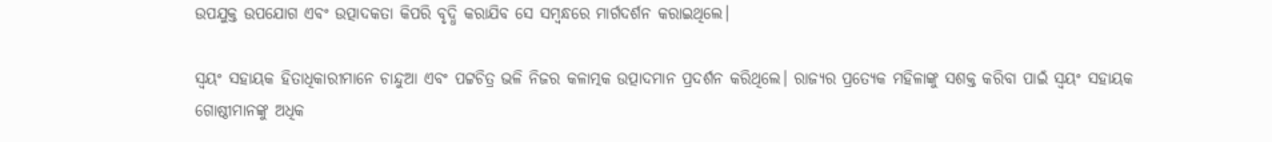ଉପଯୁକ୍ତ ଉପଯୋଗ ଏବଂ ଉତ୍ପାଦକତା କିପରି ବୃଦ୍ଧି କରାଯିବ ସେ ସମ୍ବନ୍ଧରେ ମାର୍ଗଦର୍ଶନ କରାଇଥିଲେ।

ସ୍ୱୟଂ ସହାୟକ ହିତାଧିକାରୀମାନେ ଚାନ୍ଦୁଆ ଏବଂ ପଟ୍ଟଚିତ୍ର ଭଳି ନିଜର କଳାତ୍ମକ ଉତ୍ପାଦମାନ ପ୍ରଦର୍ଶନ କରିଥିଲେ। ରାଜ୍ୟର ପ୍ରତ୍ୟେକ ମହିଳାଙ୍କୁ ସଶକ୍ତ କରିବା ପାଇଁ ସ୍ୱୟଂ ସହାୟକ ଗୋଷ୍ଠୀମାନଙ୍କୁ ଅଧିକ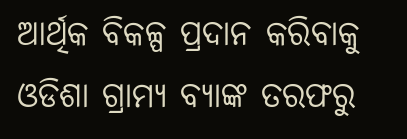ଆର୍ଥିକ ବିକଳ୍ପ ପ୍ରଦାନ କରିବାକୁ ଓଡିଶା ଗ୍ରାମ୍ୟ ବ୍ୟାଙ୍କ ତରଫରୁ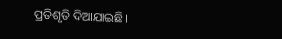ପ୍ରତିଶୃତି ଦିଆଯାଇଛି।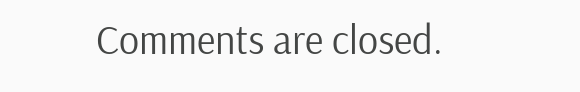Comments are closed.